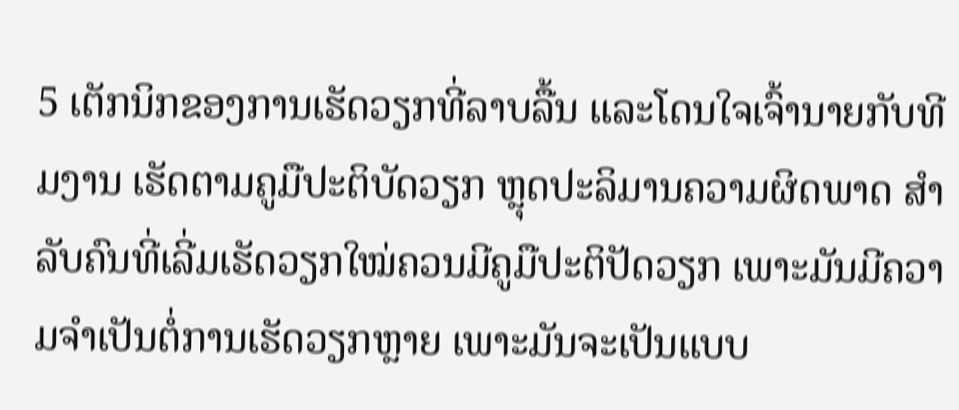5 ເຕັກນິກຂອງການເຮັດວຽກທີ່ລາບລື້ນ ແລະໂດນໃຈເຈົ້ານາຍກັບທີມງານ ເຮັດຕາມຄູມືປະຕິບັດວຽກ ຫຼຸດປະລິມານຄວາມຜິດພາດ ສຳລັບຄົນທີ່ເລີ່ມເຮັດວຽກໃໝ່ຄວນມີຄູມືປະຕິປັດວຽກ ເພາະມັນມີຄວາມຈຳເປັນຕໍ່ການເຮັດວຽກຫຼາຍ ເພາະມັນຈະເປັນແບບ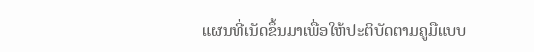ແຜນທີ່ເນັດຂຶ້ນມາເພື່ອໃຫ້ປະຕິບັດຕາມຄູມືແບບ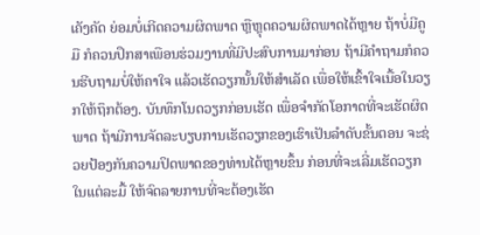ເຄັງຄັດ ຍ່ອມບໍ່ເກີດຄວາມຜິດພາດ ຫຼືຫຼຸດຄວາມຜິດພາດໄດ້ຫຼາຍ ຖ້າບໍ່ມີຄູມື ກໍຄວນປຶກສາເພືອນຮ່ວມງານທີ່ມີປະສົບການມາກ່ອນ ຖ້າມີຄຳຖາມກໍຄວນຮີບຖາມບໍ່ໃຫ້ຄາໃຈ ແລ້ວເຮັດວຽກນັ້ນໃຫ້ສຳເລັດ ເພື່ອໃຫ້ເຂົ້າໃຈເນື້ອໃນວຽກໃຫ້ຖຶກຕ້ອງ. ບັນທຶກໂນດວຽກກ່ອນເຮັດ ເພື່ອຈຳກັດໂອກາດທີ່ຈະເຮັດຜິດພາດ ຖ້າມີການຈັດລະບຽບການເຮັດວຽກຂອງເຮົາເປັນລຳດັບຂັ້ນຕອນ ຈະຊ່ວຍປ້ອງກັນຄວາມປິດພາດຂອງທ່ານໄດ້ຫຼາຍຂຶ້ນ ກ່ອນທີ່ຈະເລີ່ມເຮັດວຽກໃນແຕ່ລະມື້ ໃຫ້ຈົດລາຍການທີ່ຈະຕ້ອງເຮັດ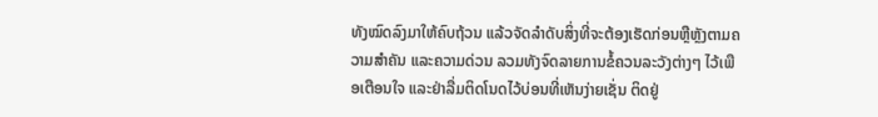ທັງໝົດລົງມາໃຫ້ຄົບຖ້ວນ ແລ້ວຈັດລຳດັບສິ່ງທີ່ຈະຕ້ອງເຮັດກ່ອນຫຼືຫຼັງຕາມຄວາມສຳຄັນ ແລະຄວາມດ່ວນ ລວມທັງຈົດລາຍການຂໍ້ຄວນລະວັງຕ່າງໆ ໄວ້ເພືອເຕືອນໃຈ ແລະຢ່າລື່ມຕິດໂນດໄວ້ບ່ອນທີ່ເຫັນງ່າຍເຊັ່ນ ຕິດຢູ່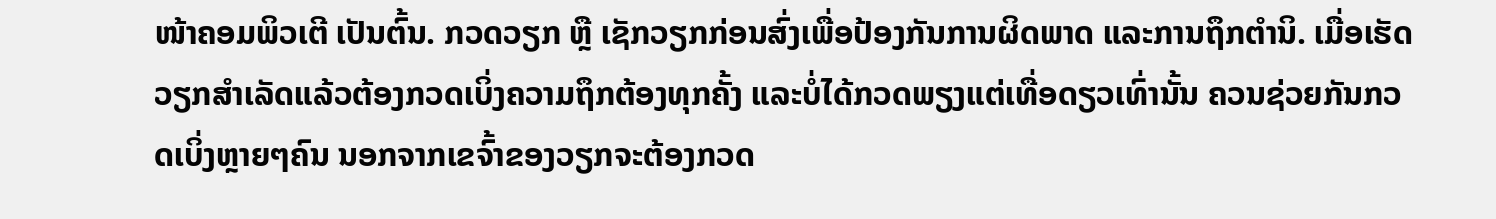ໜ້າຄອມພິວເຕີ ເປັນຕົ້ນ. ກວດວຽກ ຫຼື ເຊັກວຽກກ່ອນສົ່ງເພື່ອປ້ອງກັນການຜິດພາດ ແລະການຖຶກຕຳນິ. ເມື່ອເຮັດວຽກສຳເລັດແລ້ວຕ້ອງກວດເບິ່ງຄວາມຖຶກຕ້ອງທຸກຄັ້ງ ແລະບໍ່ໄດ້ກວດພຽງແຕ່ເທື່ອດຽວເທົ່ານັ້ນ ຄວນຊ່ວຍກັນກວດເບິ່ງຫຼາຍໆຄົນ ນອກຈາກເຂຈົ້າຂອງວຽກຈະຕ້ອງກວດ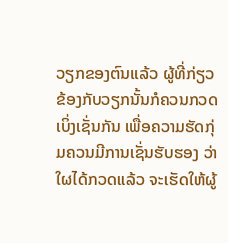ວຽກຂອງຕົນແລ້ວ ຜູ້ທີ່ກ່ຽວຂ້ອງກັບວຽກນັ້ນກໍຄວນກວດເບິ່ງເຊັ່ນກັນ ເພື່ອຄວາມຮັດກຸ່ມຄວນມີການເຊັ່ນຮັບຮອງ ວ່າໃຜໄດ້ກວດແລ້ວ ຈະເຮັດໃຫ້ຜູ້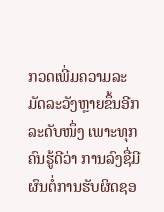ກວດເພີ່ມຄວາມລະມັດລະວັງຫຼາຍຂຶ້ນອີກລະດັບໜຶ່ງ ເພາະທຸກຄົນຮູ້ດີວ່າ ການລົງຊື່ມີຜົນຕໍ່ການຮັບຜິດຊອ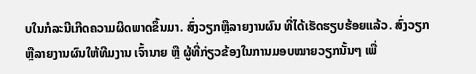ບໃນກໍລະນີເກີດຄວາມຜິດພາດຂຶ້ນມາ. ສົ່ງວຽກຫຼືລາຍງານຜົນ ທີ່ໄດ້ເຮັດຮຽບຮ້ອຍແລ້ວ. ສົ່ງວຽກ ຫຼືລາຍງານຜົນໃຫ້ທີມງານ ເຈົ້ານາຍ ຫຼື ຜູ້ທີ່ກ່ຽວຂ້ອງໃນການມອບໝາຍວຽກນັ້ນໆ ເພື່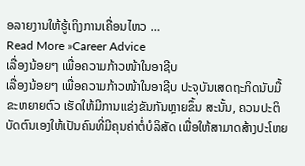ອລາຍງານໃຫ້ຮູ້ເຖິງການເຄື່ອນໄຫວ …
Read More »Career Advice
ເລື່ອງນ້ອຍໆ ເພື່ອຄວາມກ້າວໜ້າໃນອາຊີບ
ເລື່ອງນ້ອຍໆ ເພື່ອຄວາມກ້າວໜ້າໃນອາຊີບ ປະຈຸບັນເສດຖະກິດນັບມື້ຂະຫຍາຍຕົວ ເຮັດໃຫ້ມີການແຂ່ງຂັນກັນຫຼາຍຂຶ້ນ ສະນັ້ນ, ຄວນປະຕິບັດຕົນເອງໃຫ້ເປັນຄົນທີ່ມີຄຸນຄ່າຕໍ່ບໍລິສັດ ເພື່ອໃຫ້ສາມາດສ້າງປະໂຫຍ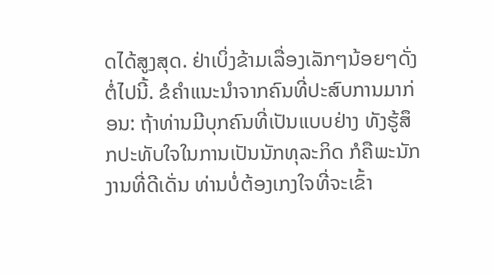ດໄດ້ສູງສຸດ. ຢ່າເບິ່ງຂ້າມເລື່ອງເລັກໆນ້ອຍໆດັ່ງຕໍ່ໄປນີ້. ຂໍຄຳແນະນຳຈາກຄົນທີ່ປະສົບການມາກ່ອນ: ຖ້າທ່ານມີບຸກຄົນທີ່ເປັນແບບຢ່າງ ທັງຮູ້ສຶກປະທັບໃຈໃນການເປັນນັກທຸລະກິດ ກໍຄືພະນັກງານທີ່ດີເດັ່ນ ທ່ານບໍ່ຕ້ອງເກງໃຈທີ່ຈະເຂົ້າ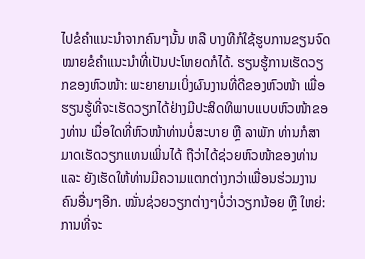ໄປຂໍຄຳແນະນຳຈາກຄົນໆນັ້ນ ຫລື ບາງທີກໍໃຊ້ຮູບການຂຽນຈົດໝາຍຂໍຄຳແນະນຳທີ່ເປັນປະໂຫຍດກໍໄດ້. ຮຽນຮູ້ການເຮັດວຽກຂອງຫົວໜ້າ: ພະຍາຍາມເບິ່ງຜົນງານທີ່ດີຂອງຫົວໜ້າ ເພື່ອຮຽນຮູ້ທີ່ຈະເຮັດວຽກໄດ້ຢ່າງມີປະສິດທິພາບແບບຫົວໜ້າຂອງທ່ານ ເມື່ອໃດທີ່ຫົວໜ້າທ່ານບໍ່ສະບາຍ ຫຼື ລາພັກ ທ່ານກໍສາມາດເຮັດວຽກແທນເພິ່ນໄດ້ ຖືວ່າໄດ້ຊ່ວຍຫົວໜ້າຂອງທ່ານ ແລະ ຍັງເຮັດໃຫ້ທ່ານມີຄວາມແຕກຕ່າງກວ່າເພື່ອນຮ່ວມງານຄົນອື່ນໆອີກ. ໝັ່ນຊ່ວຍວຽກຕ່າງໆບໍ່ວ່າວຽກນ້ອຍ ຫຼື ໃຫຍ່: ການທີ່ຈະ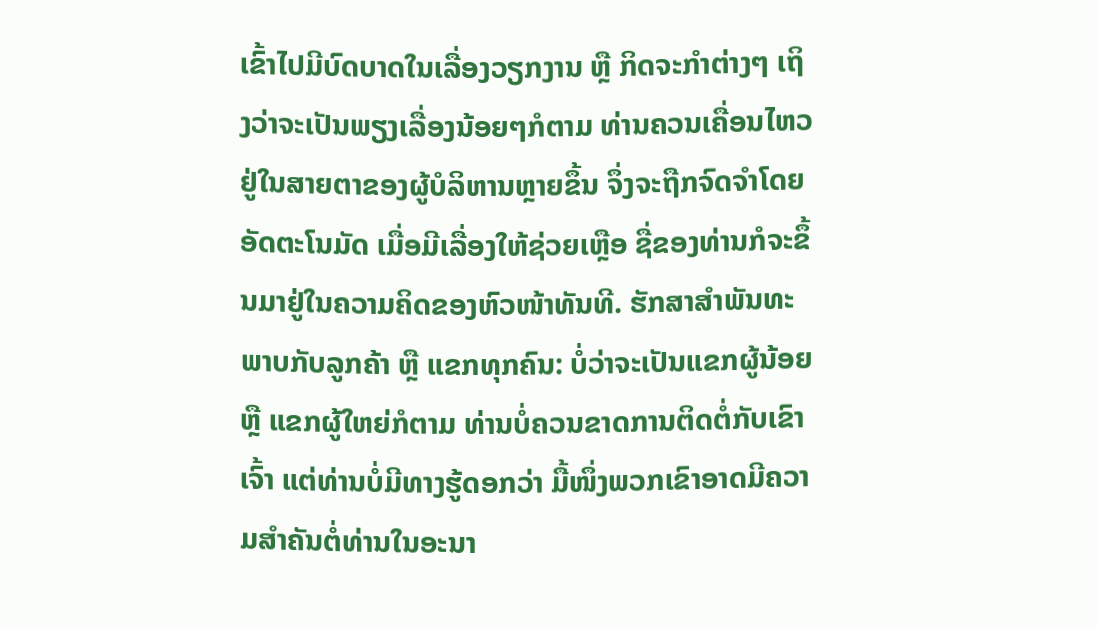ເຂົ້າໄປມີບົດບາດໃນເລື່ອງວຽກງານ ຫຼື ກິດຈະກຳຕ່າງໆ ເຖິງວ່າຈະເປັນພຽງເລື່ອງນ້ອຍໆກໍຕາມ ທ່ານຄວນເຄື່ອນໄຫວຢູ່ໃນສາຍຕາຂອງຜູ້ບໍລິຫານຫຼາຍຂຶ້ນ ຈຶ່ງຈະຖືກຈົດຈໍາໂດຍອັດຕະໂນມັດ ເມື່ອມີເລື່ອງໃຫ້ຊ່ວຍເຫຼືອ ຊື່ຂອງທ່ານກໍຈະຂຶ້ນມາຢູ່ໃນຄວາມຄິດຂອງຫົວໜ້າທັນທີ. ຮັກສາສໍາພັນທະພາບກັບລູກຄ້າ ຫຼື ແຂກທຸກຄົນ: ບໍ່ວ່າຈະເປັນແຂກຜູ້ນ້ອຍ ຫຼື ແຂກຜູ້ໃຫຍ່ກໍຕາມ ທ່ານບໍ່ຄວນຂາດການຕິດຕໍ່ກັບເຂົາເຈົ້າ ແຕ່ທ່ານບໍ່ມີທາງຮູ້ດອກວ່າ ມື້ໜຶ່ງພວກເຂົາອາດມີຄວາມສຳຄັນຕໍ່ທ່ານໃນອະນາ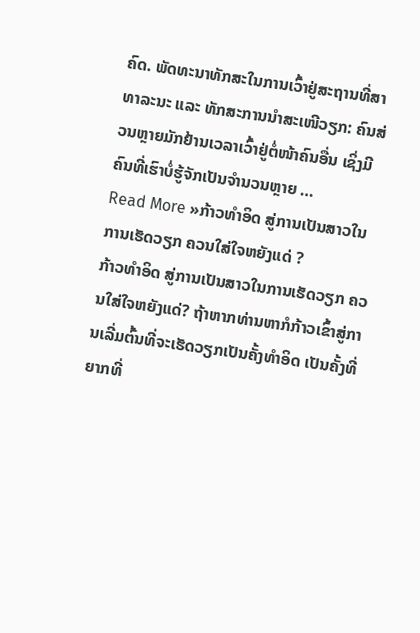ຄົດ. ພັດທະນາທັກສະໃນການເວົ້າຢູ່ສະຖານທີ່ສາທາລະນະ ແລະ ທັກສະການນຳສະເໜີວຽກ: ຄົນສ່ວນຫຼາຍມັກຢ້ານເວລາເວົ້າຢູ່ຕໍ່ໜ້າຄົນອື່ນ ເຊິ່ງມີຄົນທີ່ເຮົາບໍ່ຮູ້ຈັກເປັນຈຳນວນຫຼາຍ …
Read More »ກ້າວທຳອິດ ສູ່ການເປັນສາວໃນການເຮັດວຽກ ຄວນໃສ່ໃຈຫຍັງແດ່ ?
ກ້າວທຳອິດ ສູ່ການເປັນສາວໃນການເຮັດວຽກ ຄວນໃສ່ໃຈຫຍັງແດ່? ຖ້າຫາກທ່ານຫາກໍກ້າວເຂົ້າສູ່ການເລີ່ມຕົ້ນທີ່ຈະເຮັດວຽກເປັນຄັ້ງທຳອິດ ເປັນຄັ້ງທີ່ຍາກທີ່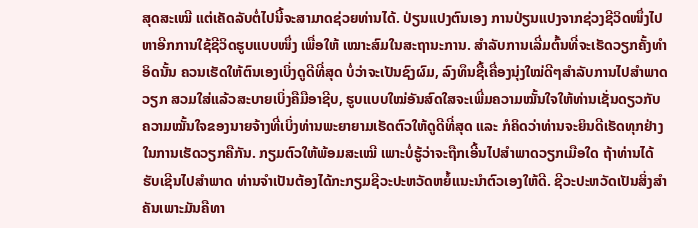ສຸດສະເໝີ ແຕ່ເຄັດລັບຕໍ່ໄປນີ້ຈະສາມາດຊ່ວຍທ່ານໄດ້. ປ່ຽນແປງຕົນເອງ ການປ່ຽນແປງຈາກຊ່ວງຊີວິດໜຶ່ງໄປຫາອີກການໃຊ້ຊີວິດຮູບແບບໜຶ່ງ ເພື່ອໃຫ້ ເໝາະສົມໃນສະຖານະການ. ສໍາລັບການເລີ່ມຕົ້ນທີ່ຈະເຮັດວຽກຄັ້ງທຳອິດນັ້ນ ຄວນເຮັດໃຫ້ຕົນເອງເບິ່ງດູດີທີ່ສຸດ ບໍ່ວ່າຈະເປັນຊົງຜົມ, ລົງທຶນຊື້ເຄື່ອງນຸ່ງໃໝ່ດີໆສຳລັບການໄປສຳພາດວຽກ ສວມໃສ່ແລ້ວສະບາຍເບິ່ງຄືມືອາຊີບ, ຮູບແບບໃໝ່ອັນສົດໃສຈະເພີ່ມຄວາມໝັ້ນໃຈໃຫ້ທ່ານເຊັ່ນດຽວກັບຄວາມໝັ້ນໃຈຂອງນາຍຈ້າງທີ່ເບິ່ງທ່ານພະຍາຍາມເຮັດຕົວໃຫ້ດູດີທີ່ສຸດ ແລະ ກໍຄິດວ່າທ່ານຈະຍິນດີເຮັດທຸກຢ່າງໃນການເຮັດວຽກຄືກັນ. ກຽມຕົວໃຫ້ພ້ອມສະເໝີ ເພາະບໍ່ຮູ້ວ່າຈະຖືກເອີ້ນໄປສຳພາດວຽກເມືອໃດ ຖ້າທ່ານໄດ້ຮັບເຊີນໄປສຳພາດ ທ່ານຈຳເປັນຕ້ອງໄດ້ກະກຽມຊີວະປະຫວັດຫຍໍ້ແນະນຳຕົວເອງໃຫ້ດີ. ຊີວະປະຫວັດເປັນສິ່ງສຳຄັນເພາະມັນຄືທາ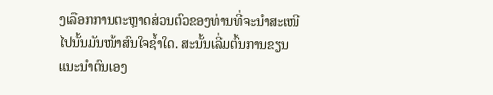ງເລືອກການຕະຫຼາດສ່ວນຕົວຂອງທ່ານທີ່ຈະນຳສະເໜີໄປນັ້ນມັນໜ້າສົນໃຈຊ້ຳໃດ. ສະນັ້ນເລີ່ມຕົ້ນການຂຽນແນະນຳຕົນເອງ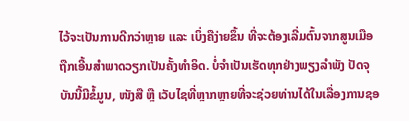ໄວ້ຈະເປັນການດີກວ່າຫຼາຍ ແລະ ເບິ່ງຄືງ່າຍຂຶ້ນ ທີ່ຈະຕ້ອງເລີ່ມຕົ້ນຈາກສູນເມືອຖືກເອີ້ນສຳພາດວຽກເປັນຄັ້ງທຳອິດ. ບໍ່ຈຳເປັນເຮັດທຸກຢ່າງພຽງລຳພັງ ປັດຈຸບັນນີ້ມີຂໍ້ມູນ, ໜັງສື ຫຼື ເວັບໄຊທີ່ຫຼາກຫຼາຍທີ່ຈະຊ່ວຍທ່ານໄດ້ໃນເລື່ອງການຊອ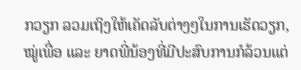ກວຽກ ລວມເຖິງໃຫ້ເຄັດລັບຕ່າງໆໃນການເຮັດວຽກ, ໝູ່ເພື່ອ ແລະ ຍາດພີ່ນ້ອງທີ່ມີປະສົບການກໍລ້ວນແຕ່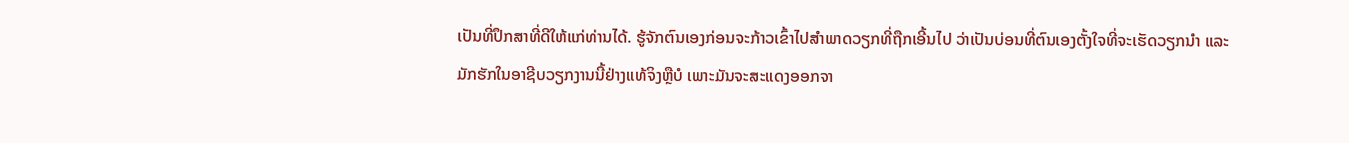ເປັນທີ່ປຶກສາທີ່ດີໃຫ້ແກ່ທ່ານໄດ້. ຮູ້ຈັກຕົນເອງກ່ອນຈະກ້າວເຂົ້າໄປສຳພາດວຽກທີ່ຖືກເອີ້ນໄປ ວ່າເປັນບ່ອນທີ່ຕົນເອງຕັ້ງໃຈທີ່ຈະເຮັດວຽກນຳ ແລະ ມັກຮັກໃນອາຊີບວຽກງານນີ້ຢ່າງແທ້ຈິງຫຼືບໍ ເພາະມັນຈະສະແດງອອກຈາ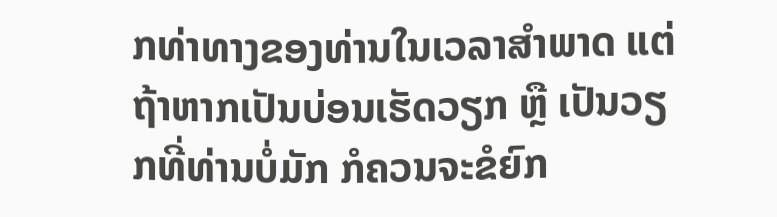ກທ່າທາງຂອງທ່ານໃນເວລາສຳພາດ ແຕ່ຖ້າຫາກເປັນບ່ອນເຮັດວຽກ ຫຼື ເປັນວຽກທີ່ທ່ານບໍ່ມັກ ກໍຄວນຈະຂໍຍົກ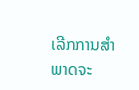ເລີກການສຳພາດຈະ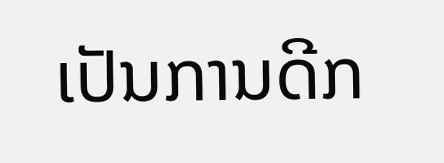ເປັນການດີກ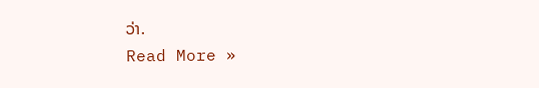ວ່າ.
Read More »